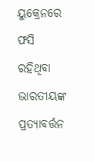ୟୁକ୍ରେନରେ ଫସି ରହିଥିବା ଭାରତୀୟଙ୍କ ପ୍ରତ୍ୟାବର୍ତ୍ତନ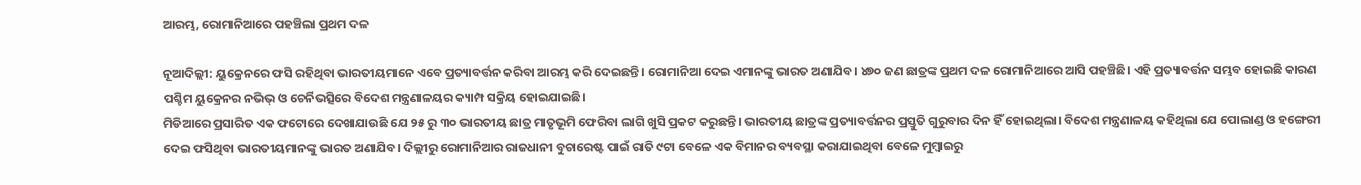ଆରମ୍ଭ, ରୋମାନିଆରେ ପହଞ୍ଚିଲା ପ୍ରଥମ ଦଳ

ନୂଆଦିଲ୍ଲୀ: ୟୁକ୍ରେନରେ ଫସି ରହିଥିବା ଭାରତୀୟମାନେ ଏବେ ପ୍ରତ୍ୟାବର୍ତ୍ତନ କରିବା ଆରମ୍ଭ କରି ଦେଇଛନ୍ତି। ରୋମାନିଆ ଦେଇ ଏମାନଙ୍କୁ ଭାରତ ଅଣାଯିବ। ୪୭୦ ଜଣ ଛାତ୍ରଙ୍କ ପ୍ରଥମ ଦଳ ରୋମାନିଆରେ ଆସି ପହଞ୍ଚିଛି। ଏହି ପ୍ରତ୍ୟାବର୍ତ୍ତନ ସମ୍ଭବ ହୋଇଛି କାରଣ ପଶ୍ଚିମ ୟୁକ୍ରେନର ନଭିଭ୍ ଓ ଚେର୍ନିଭତ୍ସିରେ ବିଦେଶ ମନ୍ତ୍ରଣାଳୟର କ୍ୟାମ୍ପ ସକ୍ରିୟ ହୋଇଯାଇଛି।
ମିଡିଆରେ ପ୍ରସାରିତ ଏକ ଫଟୋରେ ଦେଖାଯାଉଛି ଯେ ୨୫ ରୁ ୩୦ ଭାରତୀୟ ଛାତ୍ର ମାତୃଭୂମି ଫେରିବା ଲାଗି ଖୁସି ପ୍ରକଟ କରୁଛନ୍ତି। ଭାରତୀୟ ଛାତ୍ରଙ୍କ ପ୍ରତ୍ୟାବର୍ତ୍ତନର ପ୍ରସ୍ତୁତି ଗୁରୁବାର ଦିନ ହିଁ ହୋଇଥିଲା। ବିଦେଶ ମନ୍ତ୍ରଣାଳୟ କହିଥିଲା ଯେ ପୋଲାଣ୍ଡ ଓ ହଙ୍ଗେରୀ ଦେଇ ଫସିଥିବା ଭାରତୀୟମାନଙ୍କୁ ଭାରତ ଅଣାଯିବ। ଦିଲ୍ଲୀରୁ ରୋମାନିଆର ରାଜଧାନୀ ବୁଚାରେଷ୍ଟ ପାଇଁ ରାତି ୯ଟା ବେଳେ ଏକ ବିମାନର ବ୍ୟବସ୍ଥା କରାଯାଇଥିବା ବେଳେ ମୁମ୍ବାଇରୁ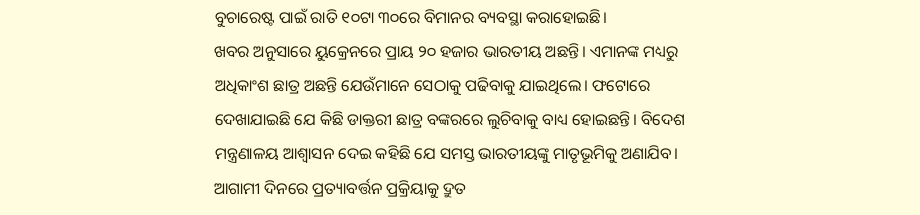ବୁଚାରେଷ୍ଟ ପାଇଁ ରାତି ୧୦ଟା ୩୦ରେ ବିମାନର ବ୍ୟବସ୍ଥା କରାହୋଇଛି।
ଖବର ଅନୁସାରେ ୟୁକ୍ରେନରେ ପ୍ରାୟ ୨୦ ହଜାର ଭାରତୀୟ ଅଛନ୍ତି। ଏମାନଙ୍କ ମଧ୍ୟରୁ ଅଧିକାଂଶ ଛାତ୍ର ଅଛନ୍ତି ଯେଉଁମାନେ ସେଠାକୁ ପଢିବାକୁ ଯାଇଥିଲେ। ଫଟୋରେ ଦେଖାଯାଇଛି ଯେ କିଛି ଡାକ୍ତରୀ ଛାତ୍ର ବଙ୍କରରେ ଲୁଚିବାକୁ ବାଧ୍ୟ ହୋଇଛନ୍ତି। ବିଦେଶ ମନ୍ତ୍ରଣାଳୟ ଆଶ୍ଵାସନ ଦେଇ କହିଛି ଯେ ସମସ୍ତ ଭାରତୀୟଙ୍କୁ ମାତୃଭୂମିକୁ ଅଣାଯିବ। ଆଗାମୀ ଦିନରେ ପ୍ରତ୍ୟାବର୍ତ୍ତନ ପ୍ରକ୍ରିୟାକୁ ଦ୍ରୁତ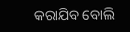କରାଯିବ ବୋଲି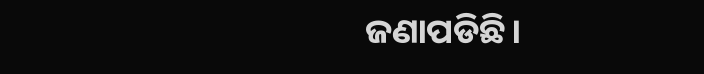ଜଣାପଡିଛି।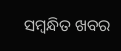ସମ୍ବନ୍ଧିତ ଖବର